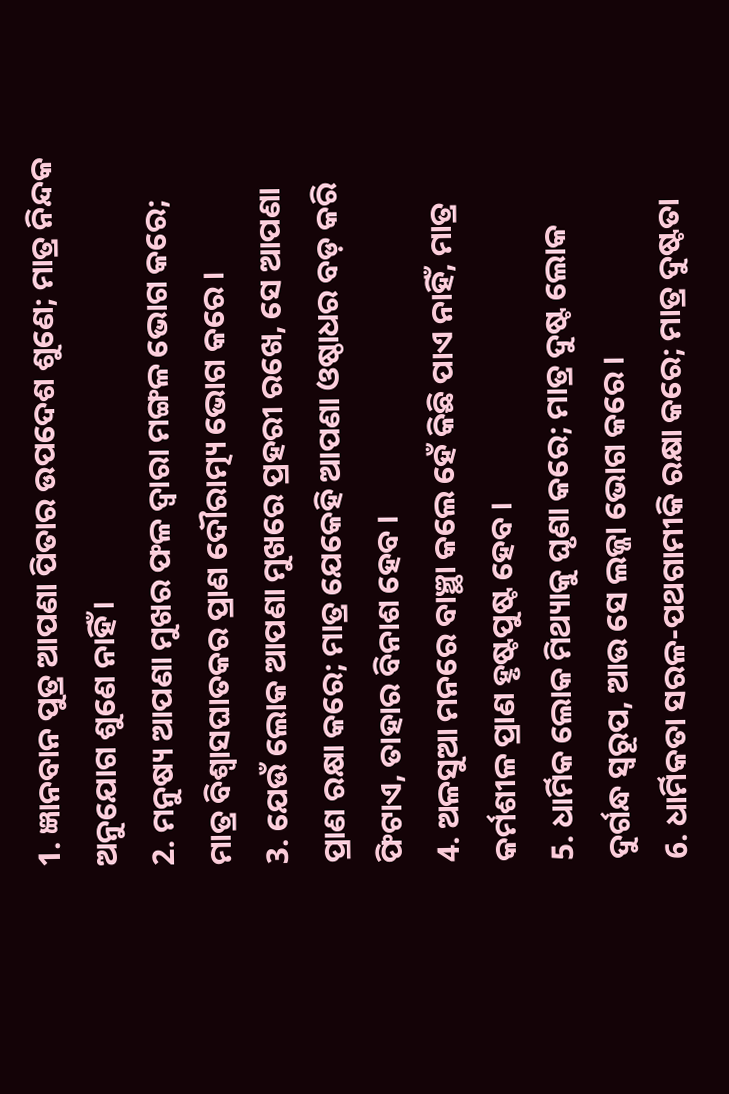1. ଜ୍ଞାନବାନ ପୁତ୍ର ଆପଣା ପିତାର ଉପଦେଶ ଶୁଣେ; ମାତ୍ର ନିନ୍ଦକ ଅନୁଯୋଗ ଶୁଣେ ନାହିଁ ।
2. ମନୁଷ୍ୟ ଆପଣା ମୁଖର ଫଳ ଦ୍ଵାରା ମଙ୍ଗଳ ଭୋଗ କରେ; ମାତ୍ର ବିଶ୍ଵାସଘାତକର ପ୍ରାଣ ଦୌରାତ୍ମ୍ୟ ଭୋଗ କରେ ।
3. ଯେଉଁ ଲୋକ ଆପଣା ମୁଖରେ ପ୍ରହରୀ ରଖେ, ସେ ଆପଣା ପ୍ରାଣ ରକ୍ଷା କରେ; ମାତ୍ର ଯେକେହି ଆପଣା ଓଷ୍ଠାଧର ବଡ଼ କରି ଫିଟାଏ, ତାହାର ବିନାଶ ହେବ ।
4. ଅଳସୁଆ ମନରେ ବାଞ୍ଛା କଲେ ହେଁ କିଛି ପାଏ ନାହିଁ, ମାତ୍ର କର୍ମଶୀଳ ପ୍ରାଣ ହୃଷ୍ଟପୁଷ୍ଟ ହେବ ।
5. ଧାର୍ମିକ ଲୋକ ମିଥ୍ୟାକୁ ଘୃଣା କରେ; ମାତ୍ର ଦୁଷ୍ଟ ଲୋକ ଦୁର୍ଗନ୍ଧ ସ୍ଵରୂପ, ଆଉ ସେ ଲଜ୍ଜା ଭୋଗ କରେ ।
6. ଧାର୍ମିକତା ସରଳ-ପଥଗାମୀକି ରକ୍ଷା କରେ; ମାତ୍ର ଦୁଷ୍ଟତା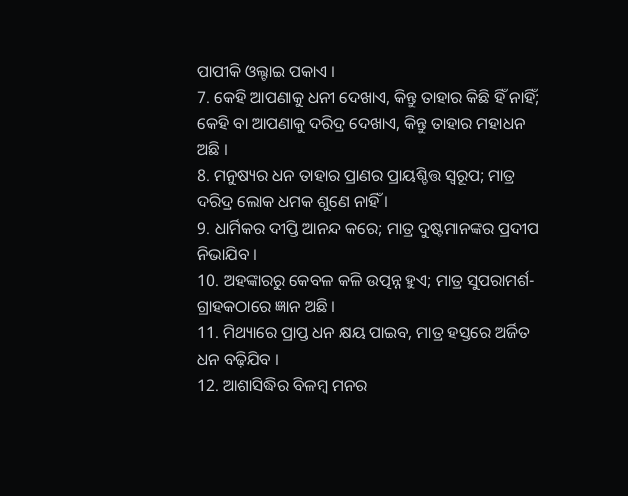ପାପୀକି ଓଲ୍ଟାଇ ପକାଏ ।
7. କେହି ଆପଣାକୁ ଧନୀ ଦେଖାଏ, କିନ୍ତୁ ତାହାର କିଛି ହିଁ ନାହିଁ; କେହି ବା ଆପଣାକୁ ଦରିଦ୍ର ଦେଖାଏ, କିନ୍ତୁ ତାହାର ମହାଧନ ଅଛି ।
8. ମନୁଷ୍ୟର ଧନ ତାହାର ପ୍ରାଣର ପ୍ରାୟଶ୍ଚିତ୍ତ ସ୍ଵରୂପ; ମାତ୍ର ଦରିଦ୍ର ଲୋକ ଧମକ ଶୁଣେ ନାହିଁ ।
9. ଧାର୍ମିକର ଦୀପ୍ତି ଆନନ୍ଦ କରେ; ମାତ୍ର ଦୁଷ୍ଟମାନଙ୍କର ପ୍ରଦୀପ ନିଭାଯିବ ।
10. ଅହଙ୍କାରରୁ କେବଳ କଳି ଉତ୍ପନ୍ନ ହୁଏ; ମାତ୍ର ସୁପରାମର୍ଶ-ଗ୍ରାହକଠାରେ ଜ୍ଞାନ ଅଛି ।
11. ମିଥ୍ୟାରେ ପ୍ରାପ୍ତ ଧନ କ୍ଷୟ ପାଇବ, ମାତ୍ର ହସ୍ତରେ ଅର୍ଜିତ ଧନ ବଢ଼ିଯିବ ।
12. ଆଶାସିଦ୍ଧିର ବିଳମ୍ଵ ମନର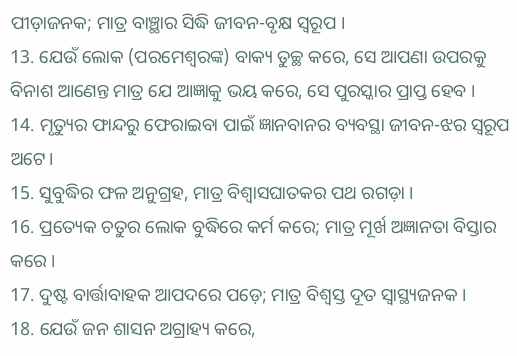ପୀଡ଼ାଜନକ; ମାତ୍ର ବାଞ୍ଛାର ସିଦ୍ଧି ଜୀବନ-ବୃକ୍ଷ ସ୍ଵରୂପ ।
13. ଯେଉଁ ଲୋକ (ପରମେଶ୍ଵରଙ୍କ) ବାକ୍ୟ ତୁଚ୍ଛ କରେ, ସେ ଆପଣା ଉପରକୁ ବିନାଶ ଆଣେନ୍ତ ମାତ୍ର ଯେ ଆଜ୍ଞାକୁ ଭୟ କରେ, ସେ ପୁରସ୍କାର ପ୍ରାପ୍ତ ହେବ ।
14. ମୃତ୍ୟୁର ଫାନ୍ଦରୁ ଫେରାଇବା ପାଇଁ ଜ୍ଞାନବାନର ବ୍ୟବସ୍ଥା ଜୀବନ-ଝର ସ୍ଵରୂପ ଅଟେ।
15. ସୁବୁଦ୍ଧିର ଫଳ ଅନୁଗ୍ରହ, ମାତ୍ର ବିଶ୍ଵାସଘାତକର ପଥ ରଗଡ଼ା ।
16. ପ୍ରତ୍ୟେକ ଚତୁର ଲୋକ ବୁଦ୍ଧିରେ କର୍ମ କରେ; ମାତ୍ର ମୂର୍ଖ ଅଜ୍ଞାନତା ବିସ୍ତାର କରେ ।
17. ଦୁଷ୍ଟ ବାର୍ତ୍ତାବାହକ ଆପଦରେ ପଡ଼େ; ମାତ୍ର ବିଶ୍ଵସ୍ତ ଦୂତ ସ୍ଵାସ୍ଥ୍ୟଜନକ ।
18. ଯେଉଁ ଜନ ଶାସନ ଅଗ୍ରାହ୍ୟ କରେ,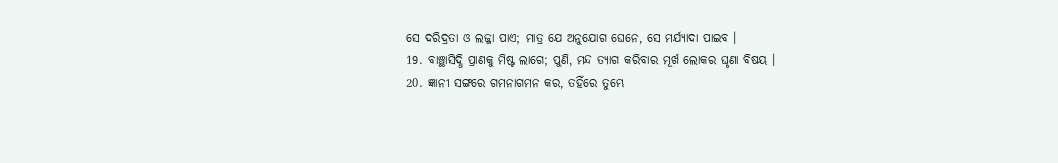ସେ ଦରିଦ୍ରତା ଓ ଲଜ୍ଜା ପାଏ; ମାତ୍ର ଯେ ଅନୁଯୋଗ ଘେନେ, ସେ ମର୍ଯ୍ୟାଦା ପାଇବ ।
19. ବାଞ୍ଛାସିଦ୍ଧି ପ୍ରାଣକୁ ମିଷ୍ଟ ଲାଗେ; ପୁଣି, ମନ୍ଦ ତ୍ୟାଗ କରିବାର ମୂର୍ଖ ଲୋକର ଘୃଣା ବିଷୟ ।
20. ଜ୍ଞାନୀ ସଙ୍ଗରେ ଗମନାଗମନ କର, ତହିଁରେ ତୁମ୍ଭେ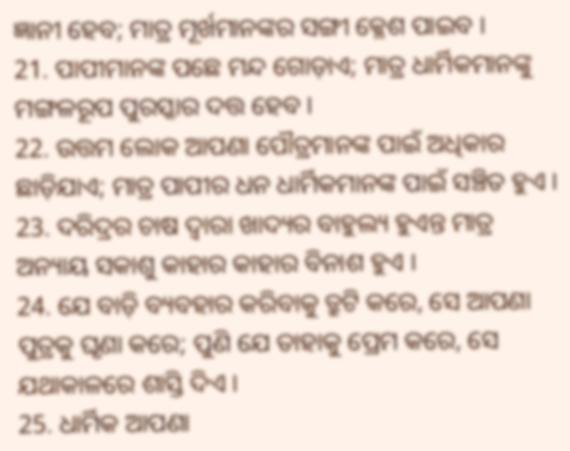ଜ୍ଞାନୀ ହେବ; ମାତ୍ର ମୂର୍ଖମାନଙ୍କର ସଙ୍ଗୀ କ୍ଳେଶ ପାଇବ ।
21. ପାପୀମାନଙ୍କ ପଛେ ମନ୍ଦ ଗୋଡ଼ାଏ; ମାତ୍ର ଧାର୍ମିକମାନଙ୍କୁ ମଙ୍ଗଳରୂପ ପୁରସ୍କାର ଦତ୍ତ ହେବ ।
22. ଉତ୍ତମ ଲୋକ ଆପଣା ପୌତ୍ରମାନଙ୍କ ପାଇଁ ଅଧିକାର ଛାଡ଼ିଯାଏ; ମାତ୍ର ପାପୀର ଧନ ଧାର୍ମିକମାନଙ୍କ ପାଇଁ ସଞ୍ଚିତ ହୁଏ ।
23. ଦରିଦ୍ରର ଚାଷ ଦ୍ଵାରା ଖାଦ୍ୟର ବାହୁଲ୍ୟ ହୁଏନ୍ତ ମାତ୍ର ଅନ୍ୟାୟ ସକାଶୁ କାହାର କାହାର ବିନାଶ ହୁଏ ।
24. ଯେ ବାଡ଼ି ବ୍ୟବହାର କରିବାକୁ ତ୍ରୁଟି କରେ, ସେ ଆପଣା ପୁତ୍ରକୁ ଘୃଣା କରେ; ପୁଣି ଯେ ତାହାକୁ ପ୍ରେମ କରେ, ସେ ଯଥାକାଳରେ ଶାସ୍ତି ଦିଏ ।
25. ଧାର୍ମିକ ଆପଣା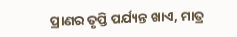ପ୍ରାଣର ତୃପ୍ତି ପର୍ଯ୍ୟନ୍ତ ଖାଏ, ମାତ୍ର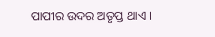ପାପୀର ଉଦର ଅତୃପ୍ତ ଥାଏ ।